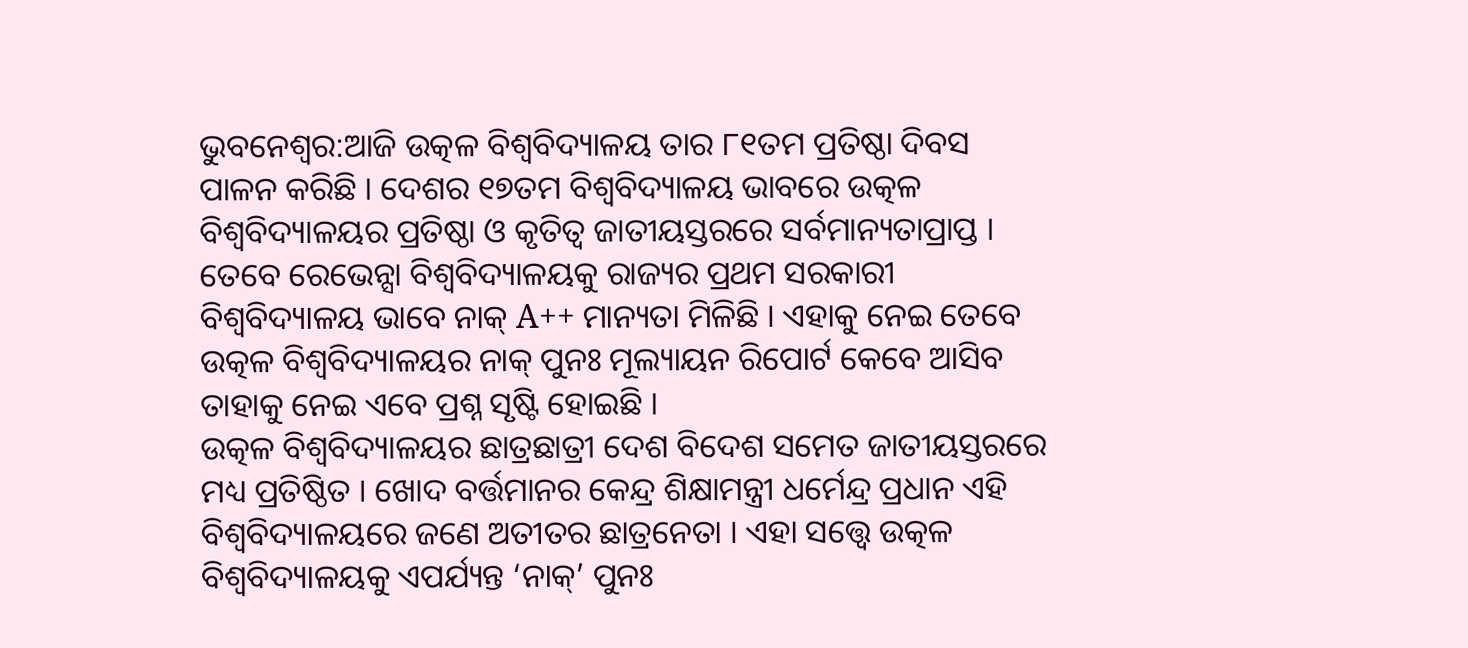ଭୁବନେଶ୍ବର:ଆଜି ଉତ୍କଳ ବିଶ୍ବବିଦ୍ୟାଳୟ ତାର ୮୧ତମ ପ୍ରତିଷ୍ଠା ଦିବସ ପାଳନ କରିଛି । ଦେଶର ୧୭ତମ ବିଶ୍ବବିଦ୍ୟାଳୟ ଭାବରେ ଉତ୍କଳ ବିଶ୍ବବିଦ୍ୟାଳୟର ପ୍ରତିଷ୍ଠା ଓ କୃତିତ୍ବ ଜାତୀୟସ୍ତରରେ ସର୍ବମାନ୍ୟତାପ୍ରାପ୍ତ । ତେବେ ରେଭେନ୍ସା ବିଶ୍ବବିଦ୍ୟାଳୟକୁ ରାଜ୍ୟର ପ୍ରଥମ ସରକାରୀ ବିଶ୍ବବିଦ୍ୟାଳୟ ଭାବେ ନାକ୍ A++ ମାନ୍ୟତା ମିଳିଛି । ଏହାକୁ ନେଇ ତେବେ ଉତ୍କଳ ବିଶ୍ବବିଦ୍ୟାଳୟର ନାକ୍ ପୁନଃ ମୂଲ୍ୟାୟନ ରିପୋର୍ଟ କେବେ ଆସିବ ତାହାକୁ ନେଇ ଏବେ ପ୍ରଶ୍ନ ସୃଷ୍ଟି ହୋଇଛି ।
ଉତ୍କଳ ବିଶ୍ବବିଦ୍ୟାଳୟର ଛାତ୍ରଛାତ୍ରୀ ଦେଶ ବିଦେଶ ସମେତ ଜାତୀୟସ୍ତରରେ ମଧ୍ୟ ପ୍ରତିଷ୍ଠିତ । ଖୋଦ ବର୍ତ୍ତମାନର କେନ୍ଦ୍ର ଶିକ୍ଷାମନ୍ତ୍ରୀ ଧର୍ମେନ୍ଦ୍ର ପ୍ରଧାନ ଏହି ବିଶ୍ବବିଦ୍ୟାଳୟରେ ଜଣେ ଅତୀତର ଛାତ୍ରନେତା । ଏହା ସତ୍ତ୍ବେ ଉତ୍କଳ ବିଶ୍ବବିଦ୍ୟାଳୟକୁ ଏପର୍ଯ୍ୟନ୍ତ ‘ନାକ୍’ ପୁନଃ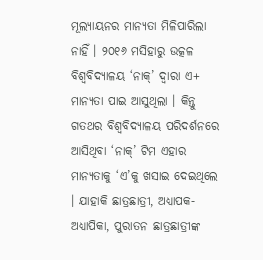ମୂଲ୍ୟାୟନର ମାନ୍ୟତା ମିଳିପାରିଲା ନାହିଁ । ୨୦୧୬ ମସିହାରୁ ଉତ୍କଳ ବିଶ୍ବବିଦ୍ୟାଳୟ ‘ନାକ୍’ ଦ୍ବାରା ଏ+ ମାନ୍ୟତା ପାଇ ଆସୁଥିଲା । କିନ୍ତୁ ଗତଥର ବିଶ୍ବବିଦ୍ୟାଳୟ ପରିଦର୍ଶନରେ ଆସିଥିବା ‘ନାକ୍’ ଟିମ ଏହାର ମାନ୍ୟତାକୁ ‘ଏ’କୁ ଖସାଇ ଦେଇଥିଲେ । ଯାହାକି ଛାତ୍ରଛାତ୍ରୀ, ଅଧ୍ୟାପକ-ଅଧ୍ୟାପିକା, ପୁରାତନ ଛାତ୍ରଛାତ୍ରୀଙ୍କ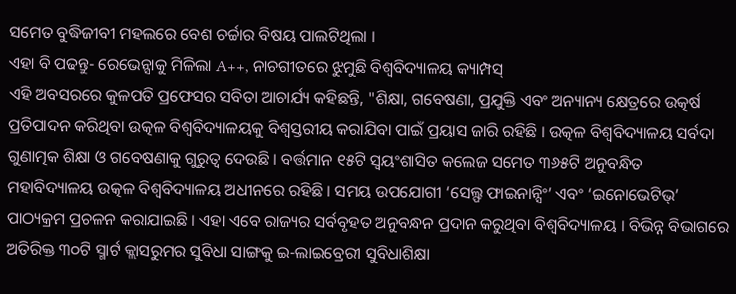ସମେତ ବୁଦ୍ଧିଜୀବୀ ମହଲରେ ବେଶ ଚର୍ଚ୍ଚାର ବିଷୟ ପାଲଟିଥିଲା ।
ଏହା ବି ପଢନ୍ତୁ- ରେଭେନ୍ସାକୁ ମିଳିଲା A++, ନାଚଗୀତରେ ଝୁମୁଛି ବିଶ୍ୱବିଦ୍ୟାଳୟ କ୍ୟାମ୍ପସ୍
ଏହି ଅବସରରେ କୁଳପତି ପ୍ରଫେସର ସବିତା ଆଚାର୍ଯ୍ୟ କହିଛନ୍ତି, "ଶିକ୍ଷା, ଗବେଷଣା, ପ୍ରଯୁକ୍ତି ଏବଂ ଅନ୍ୟାନ୍ୟ କ୍ଷେତ୍ରରେ ଉତ୍କର୍ଷ ପ୍ରତିପାଦନ କରିଥିବା ଉତ୍କଳ ବିଶ୍ବବିଦ୍ୟାଳୟକୁ ବିଶ୍ବସ୍ତରୀୟ କରାଯିବା ପାଇଁ ପ୍ରୟାସ ଜାରି ରହିଛି । ଉତ୍କଳ ବିଶ୍ବବିଦ୍ୟାଳୟ ସର୍ବଦା ଗୁଣାତ୍ମକ ଶିକ୍ଷା ଓ ଗବେଷଣାକୁ ଗୁରୁତ୍ବ ଦେଉଛି । ବର୍ତ୍ତମାନ ୧୫ଟି ସ୍ବୟଂଶାସିତ କଲେଜ ସମେତ ୩୬୫ଟି ଅନୁବନ୍ଧିତ ମହାବିଦ୍ୟାଳୟ ଉତ୍କଳ ବିଶ୍ବବିଦ୍ୟାଳୟ ଅଧୀନରେ ରହିଛି । ସମୟ ଉପଯୋଗୀ ‘ସେଲ୍ଫ ଫାଇନାନ୍ସିଂ’ ଏବଂ ‘ଇନୋଭେଟିଭ୍’ ପାଠ୍ୟକ୍ରମ ପ୍ରଚଳନ କରାଯାଇଛି । ଏହା ଏବେ ରାଜ୍ୟର ସର୍ବବୃହତ ଅନୁବନ୍ଧନ ପ୍ରଦାନ କରୁଥିବା ବିଶ୍ବବିଦ୍ୟାଳୟ । ବିଭିନ୍ନ ବିଭାଗରେ ଅତିରିକ୍ତ ୩୦ଟି ସ୍ମାର୍ଟ କ୍ଲାସରୁମର ସୁବିଧା ସାଙ୍ଗକୁ ଇ-ଲାଇବ୍ରେରୀ ସୁବିଧାଶିକ୍ଷା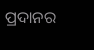ପ୍ରଦାନର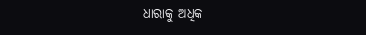ଧାରାକୁ ଅଧିକ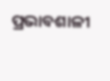ପ୍ରଭାବଶାଳୀ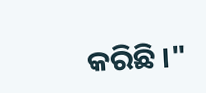କରିଛି ।"